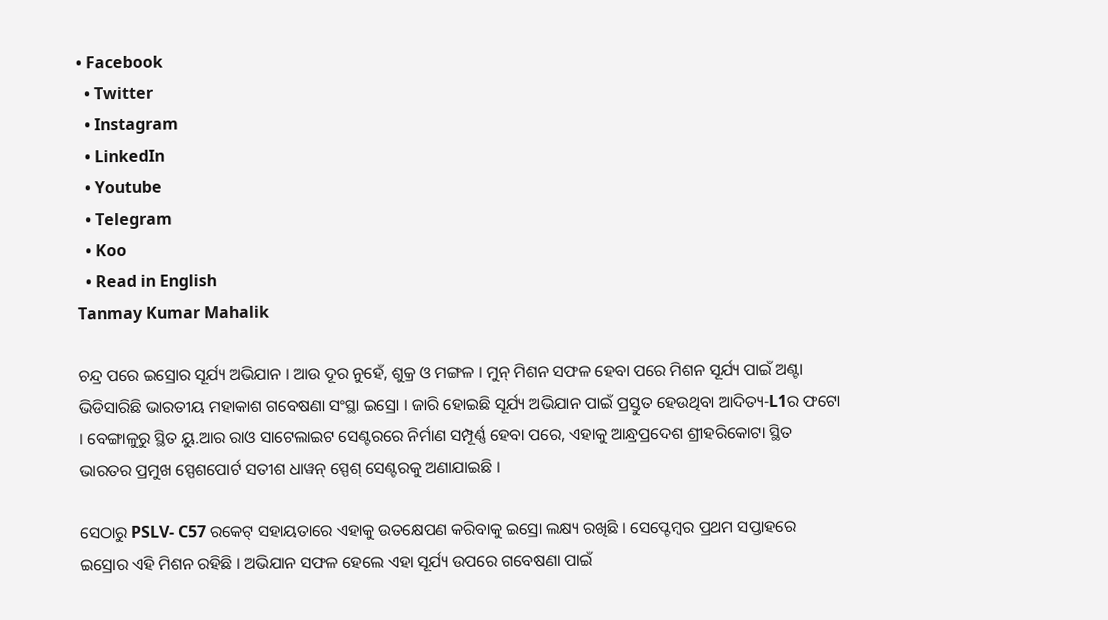• Facebook
  • Twitter
  • Instagram
  • LinkedIn
  • Youtube
  • Telegram
  • Koo
  • Read in English
Tanmay Kumar Mahalik

ଚନ୍ଦ୍ର ପରେ ଇସ୍ରୋର ସୂର୍ଯ୍ୟ ଅଭିଯାନ । ଆଉ ଦୂର ନୁହେଁ, ଶୁକ୍ର ଓ ମଙ୍ଗଳ । ମୁନ୍ ମିଶନ ସଫଳ ହେବା ପରେ ମିଶନ ସୂର୍ଯ୍ୟ ପାଇଁ ଅଣ୍ଟା ଭିଡିସାରିଛି ଭାରତୀୟ ମହାକାଶ ଗବେଷଣା ସଂସ୍ଥା ଇସ୍ରୋ । ଜାରି ହୋଇଛି ସୂର୍ଯ୍ୟ ଅଭିଯାନ ପାଇଁ ପ୍ରସ୍ତୁତ ହେଉଥିବା ଆଦିତ୍ୟ-L1ର ଫଟୋ । ବେଙ୍ଗାଳୁରୁ ସ୍ଥିତ ୟୁ.ଆର ରାଓ ସାଟେଲାଇଟ ସେଣ୍ଟରରେ ନିର୍ମାଣ ସମ୍ପୂର୍ଣ୍ଣ ହେବା ପରେ, ଏହାକୁ ଆନ୍ଧ୍ରପ୍ରଦେଶ ଶ୍ରୀହରିକୋଟା ସ୍ଥିତ ଭାରତର ପ୍ରମୁଖ ସ୍ପେଶପୋର୍ଟ ସତୀଶ ଧାୱନ୍ ସ୍ପେଶ୍ ସେଣ୍ଟରକୁ ଅଣାଯାଇଛି ।

ସେଠାରୁ PSLV- C57 ରକେଟ୍ ସହାୟତାରେ ଏହାକୁ ଉତକ୍ଷେପଣ କରିବାକୁ ଇସ୍ରୋ ଲକ୍ଷ୍ୟ ରଖିଛି । ସେପ୍ଟେମ୍ବର ପ୍ରଥମ ସପ୍ତାହରେ ଇସ୍ରୋର ଏହି ମିଶନ ରହିଛି । ଅଭିଯାନ ସଫଳ ହେଲେ ଏହା ସୂର୍ଯ୍ୟ ଉପରେ ଗବେଷଣା ପାଇଁ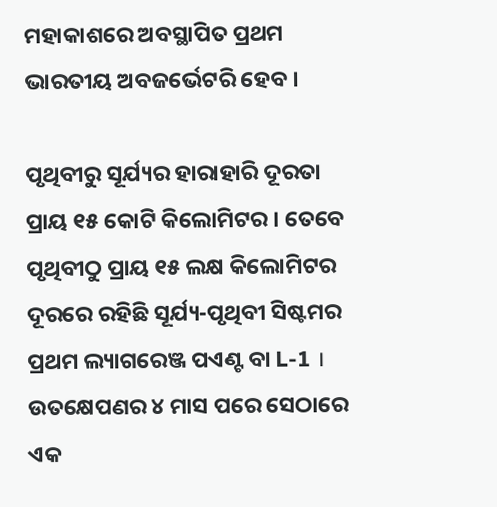ମହାକାଶରେ ଅବସ୍ଥାପିତ ପ୍ରଥମ ଭାରତୀୟ ଅବଜର୍ଭେଟରି ହେବ ।

ପୃଥିବୀରୁ ସୂର୍ଯ୍ୟର ହାରାହାରି ଦୂରତା ପ୍ରାୟ ୧୫ କୋଟି କିଲୋମିଟର । ତେବେ ପୃଥିବୀଠୁ ପ୍ରାୟ ୧୫ ଲକ୍ଷ କିଲୋମିଟର ଦୂରରେ ରହିଛି ସୂର୍ଯ୍ୟ-ପୃଥିବୀ ସିଷ୍ଟମର ପ୍ରଥମ ଲ୍ୟାଗରେଞ୍ଜ ପଏଣ୍ଟ ବା L-1 । ଉତକ୍ଷେପଣର ୪ ମାସ ପରେ ସେଠାରେ ଏକ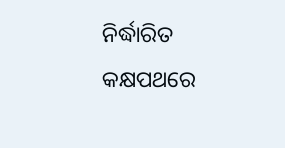ନିର୍ଦ୍ଧାରିତ କକ୍ଷପଥରେ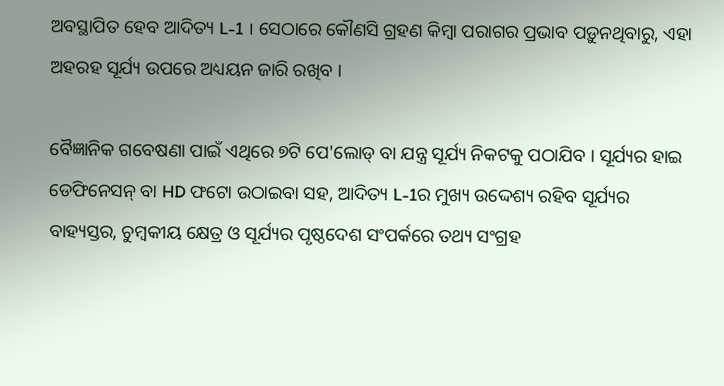ଅବସ୍ଥାପିତ ହେବ ଆଦିତ୍ୟ L-1 । ସେଠାରେ କୌଣସି ଗ୍ରହଣ କିମ୍ବା ପରାଗର ପ୍ରଭାବ ପଡ଼ୁନଥିବାରୁ, ଏହା ଅହରହ ସୂର୍ଯ୍ୟ ଉପରେ ଅଧ୍ୟୟନ ଜାରି ରଖିବ ।

ବୈଜ୍ଞାନିକ ଗବେଷଣା ପାଇଁ ଏଥିରେ ୭ଟି ପେ'ଲୋଡ୍ ବା ଯନ୍ତ୍ର ସୂର୍ଯ୍ୟ ନିକଟକୁ ପଠାଯିବ । ସୂର୍ଯ୍ୟର ହାଇ ଡେଫିନେସନ୍ ବା HD ଫଟୋ ଉଠାଇବା ସହ, ଆଦିତ୍ୟ L-1ର ମୁଖ୍ୟ ଉଦ୍ଦେଶ୍ୟ ରହିବ ସୂର୍ଯ୍ୟର ବାହ୍ୟସ୍ତର, ଚୁମ୍ବକୀୟ କ୍ଷେତ୍ର ଓ ସୂର୍ଯ୍ୟର ପୃଷ୍ଠଦେଶ ସଂପର୍କରେ ତଥ୍ୟ ସଂଗ୍ରହ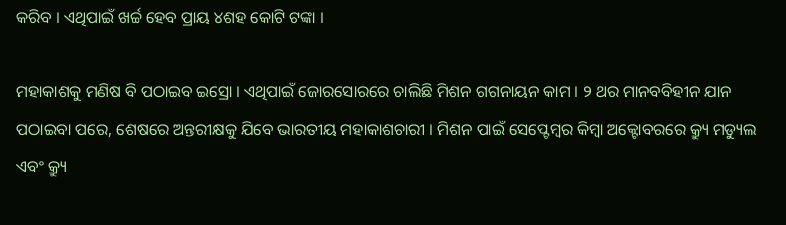କରିବ । ଏଥିପାଇଁ ଖର୍ଚ୍ଚ ହେବ ପ୍ରାୟ ୪ଶହ କୋଟି ଟଙ୍କା ।

ମହାକାଶକୁ ମଣିଷ ବି ପଠାଇବ ଇସ୍ରୋ । ଏଥିପାଇଁ ଜୋରସୋରରେ ଚାଲିଛି ମିଶନ ଗଗନାୟନ କାମ । ୨ ଥର ମାନବବିହୀନ ଯାନ ପଠାଇବା ପରେ, ଶେଷରେ ଅନ୍ତରୀକ୍ଷକୁ ଯିବେ ଭାରତୀୟ ମହାକାଶଚାରୀ । ମିଶନ ପାଇଁ ସେପ୍ଟେମ୍ବର କିମ୍ବା ଅକ୍ଟୋବରରେ କ୍ର୍ୟୁ ମଡ୍ୟୁଲ ଏବଂ କ୍ର୍ୟୁ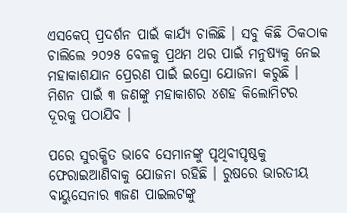ଏସକେପ୍ ପ୍ରଦର୍ଶନ ପାଇଁ କାର୍ଯ୍ୟ ଚାଲିଛି । ସବୁ କିଛି ଠିକଠାକ ଚାଲିଲେ ୨୦୨୫ ବେଳକୁ ପ୍ରଥମ ଥର ପାଇଁ ମନୁଷ୍ୟକୁ ନେଇ ମହାକାଶଯାନ ପ୍ରେରଣ ପାଇଁ ଇସ୍ରୋ ଯୋଜନା କରୁଛି । ମିଶନ ପାଇଁ ୩ ଜଣଙ୍କୁ ମହାକାଶର ୪ଶହ କିଲୋମିଟର ଦୂରକୁ ପଠାଯିବ ।

ପରେ ସୁରକ୍ଷିତ ଭାବେ ସେମାନଙ୍କୁ ପୃଥିବୀପୃଷ୍ଠକୁ ଫେରାଇଆଣିବାକୁ ଯୋଜନା ରହିଛି । ରୁଷରେ ଭାରତୀୟ ବାୟୁସେନାର ୩ଜଣ ପାଇଲଟଙ୍କୁ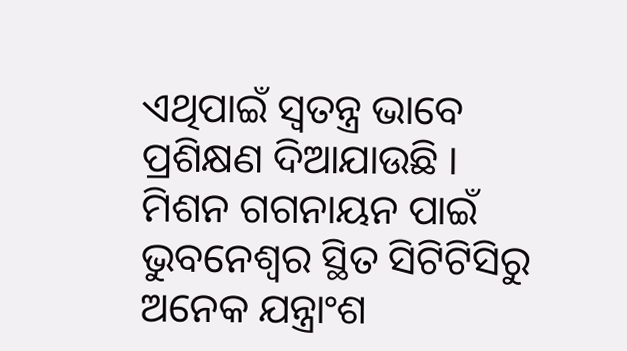ଏଥିପାଇଁ ସ୍ୱତନ୍ତ୍ର ଭାବେ ପ୍ରଶିକ୍ଷଣ ଦିଆଯାଉଛି । ମିଶନ ଗଗନାୟନ ପାଇଁ ଭୁବନେଶ୍ବର ସ୍ଥିତ ସିଟିଟିସିରୁ ଅନେକ ଯନ୍ତ୍ରାଂଶ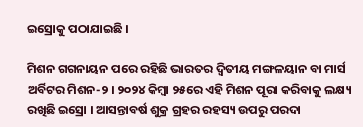ଇସ୍ରୋକୁ ପଠାଯାଇଛି ।

ମିଶନ ଗଗନାୟନ ପରେ ରହିଛି ଭାରତର ଦ୍ୱିତୀୟ ମଙ୍ଗଳୟାନ ବା ମାର୍ସ ଅର୍ବିଟର ମିଶନ-୨ । ୨୦୨୪ କିମ୍ବା ୨୫ରେ ଏହି ମିଶନ ପୂରା କରିବାକୁ ଲକ୍ଷ୍ୟ ରଖିଛି ଇସ୍ରୋ । ଆସନ୍ତାବର୍ଷ ଶୁକ୍ର ଗ୍ରହର ରହସ୍ୟ ଉପରୁ ପରଦା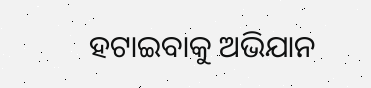ହଟାଇବାକୁ ଅଭିଯାନ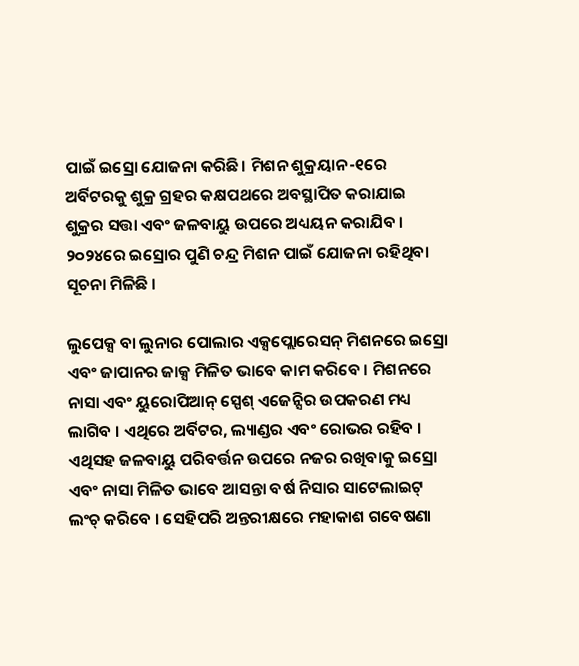ପାଇଁ ଇସ୍ରୋ ଯୋଜନା କରିଛି। ମିଶନ ଶୁକ୍ରୟାନ-୧ରେ ଅର୍ବିଟରକୁ ଶୁକ୍ର ଗ୍ରହର କକ୍ଷପଥରେ ଅବସ୍ଥାପିତ କରାଯାଇ ଶୁକ୍ରର ସତ୍ତା ଏବଂ ଜଳବାୟୁ ଉପରେ ଅଧ୍ୟୟନ କରାଯିବ । ୨୦୨୪ରେ ଇସ୍ରୋର ପୁଣି ଚନ୍ଦ୍ର ମିଶନ ପାଇଁ ଯୋଜନା ରହିଥିବା ସୂଚନା ମିଳିଛି ।

ଲୁପେକ୍ସ ବା ଲୁନାର ପୋଲାର ଏକ୍ସପ୍ଲୋରେସନ୍ ମିଶନରେ ଇସ୍ରୋ ଏବଂ ଜାପାନର ଜାକ୍ସ ମିଳିତ ଭାବେ କାମ କରିବେ । ମିଶନରେ ନାସା ଏବଂ ୟୁରୋପିଆନ୍ ସ୍ପେଶ୍ ଏଜେନ୍ସିର ଉପକରଣ ମଧ୍ୟ ଲାଗିବ । ଏଥିରେ ଅର୍ବିଟର, ଲ୍ୟାଣ୍ଡର ଏବଂ ରୋଭର ରହିବ । ଏଥିସହ ଜଳବାୟୁ ପରିବର୍ତ୍ତନ ଉପରେ ନଜର ରଖିବାକୁ ଇସ୍ରୋ ଏବଂ ନାସା ମିଳିତ ଭାବେ ଆସନ୍ତା ବର୍ଷ ନିସାର ସାଟେଲାଇଟ୍ ଲଂଚ୍ କରିବେ । ସେହିପରି ଅନ୍ତରୀକ୍ଷରେ ମହାକାଶ ଗବେଷଣା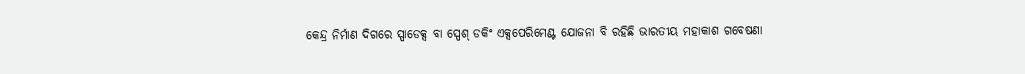କେନ୍ଦ୍ର ନିର୍ମାଣ ଦିଗରେ ସ୍ପାଡେକ୍ସ ବା ସ୍ପେଶ୍ ଡକିଂ ଏକ୍ସପେରିମେଣ୍ଟ ଯୋଜନା ବି ରହିଛି ଭାରତୀୟ ମହାକାଶ ଗବେଷଣା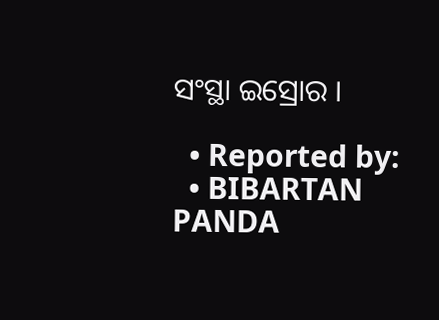ସଂସ୍ଥା ଇସ୍ରୋର ।

  • Reported by:
  • BIBARTAN PANDA